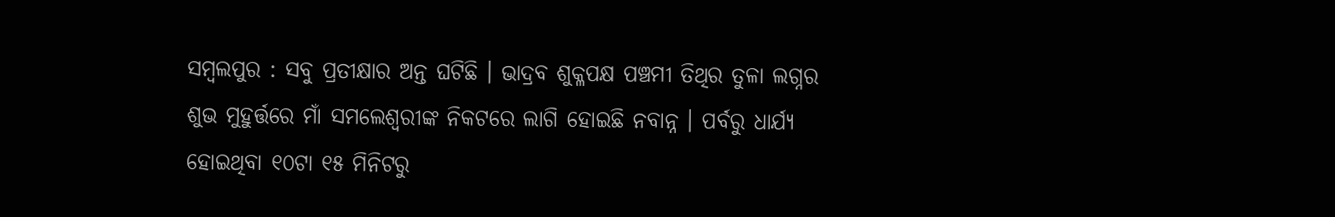ସମ୍ବଲପୁର : ସବୁ ପ୍ରତୀକ୍ଷାର ଅନ୍ତ ଘଟିଛି । ଭାଦ୍ରବ ଶୁକ୍ଳପକ୍ଷ ପଞ୍ଚମୀ ତିଥିର ତୁଳା ଲଗ୍ନର ଶୁଭ ମୁହୁର୍ତ୍ତରେ ମାଁ ସମଲେଶ୍ବରୀଙ୍କ ନିକଟରେ ଲାଗି ହୋଇଛି ନବାନ୍ନ । ପର୍ବରୁ ଧାର୍ଯ୍ୟ ହୋଇଥିବା ୧୦ଟା ୧୫ ମିନିଟରୁ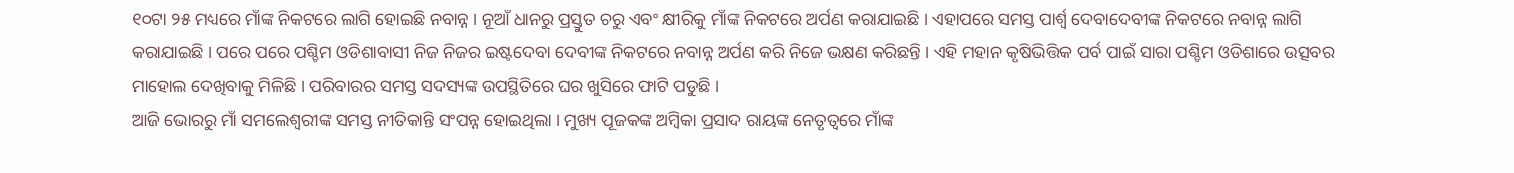୧୦ଟା ୨୫ ମଧ୍ୟରେ ମାଁଙ୍କ ନିକଟରେ ଲାଗି ହୋଇଛି ନବାନ୍ନ । ନୂଆଁ ଧାନରୁ ପ୍ରସ୍ତୁତ ଚରୁ ଏବଂ କ୍ଷୀରିକୁ ମାଁଙ୍କ ନିକଟରେ ଅର୍ପଣ କରାଯାଇଛି । ଏହାପରେ ସମସ୍ତ ପାର୍ଶ୍ବ ଦେବାଦେବୀଙ୍କ ନିକଟରେ ନବାନ୍ନ ଲାଗି କରାଯାଇଛି । ପରେ ପରେ ପଶ୍ଚିମ ଓଡିଶାବାସୀ ନିଜ ନିଜର ଇଷ୍ଟଦେବା ଦେବୀଙ୍କ ନିକଟରେ ନବାନ୍ନ ଅର୍ପଣ କରି ନିଜେ ଭକ୍ଷଣ କରିଛନ୍ତି । ଏହି ମହାନ କୃଷିଭିତ୍ତିକ ପର୍ବ ପାଇଁ ସାରା ପଶ୍ଚିମ ଓଡିଶାରେ ଉତ୍ସବର ମାହୋଲ ଦେଖିବାକୁ ମିଳିଛି । ପରିବାରର ସମସ୍ତ ସଦସ୍ୟଙ୍କ ଉପସ୍ଥିତିରେ ଘର ଖୁସିରେ ଫାଟି ପଡୁଛି ।
ଆଜି ଭୋରରୁ ମାଁ ସମଲେଶ୍ବରୀଙ୍କ ସମସ୍ତ ନୀତିକାନ୍ତି ସଂପନ୍ନ ହୋଇଥିଲା । ମୁଖ୍ୟ ପୂଜକଙ୍କ ଅମ୍ବିକା ପ୍ରସାଦ ରାୟଙ୍କ ନେତୃତ୍ବରେ ମାଁଙ୍କ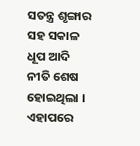ସତନ୍ତ୍ର ଶୃଙ୍ଗାର ସହ ସକାଳ ଧୂପ ଆଦି ନୀତି ଶେଷ ହୋଇଥିଲା । ଏହାପରେ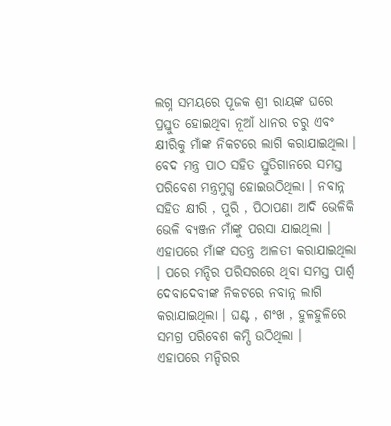ଲଗ୍ନ ସମୟରେ ପୂଜକ ଶ୍ରୀ ରାୟଙ୍କ ଘରେ ପ୍ରସ୍ତୁତ ହୋଇଥିବା ନୂଆଁ ଧାନର ଚରୁ ଏବଂ କ୍ଷୀରିକୁ ମାଁଙ୍କ ନିକଟରେ ଲାଗି କରାଯାଇଥିଲା । ବେଦ ମନ୍ତ୍ର ପାଠ ସହିତ ସ୍ତୁତିଗାନରେ ସମସ୍ତ ପରିବେଶ ମନ୍ତ୍ରମୁଗ୍ଧ ହୋଇଉଠିଥିଲା । ନବାନ୍ନ ସହିତ କ୍ଷୀରି , ପୁରି , ପିଠାପଣା ଆଦି ଭେଳିକି ଭେଳି ବ୍ୟଞ୍ଜନ ମାଁଙ୍କୁ ପରସା ଯାଇଥିଲା । ଏହାପରେ ମାଁଙ୍କ ସତନ୍ତ୍ର ଆଳତୀ କରାଯାଇଥିଲା । ପରେ ମନ୍ଦିର ପରିସରରେ ଥିବା ସମସ୍ତ ପାର୍ଶ୍ଵ ଦେବାଦେବୀଙ୍କ ନିକଟରେ ନବାନ୍ନ ଲାଗି କରାଯାଇଥିଲା । ଘଣ୍ଟ , ଶଂଖ , ହୁଳହୁଳିରେ ସମଗ୍ର ପରିବେଶ କମ୍ପି ଉଠିଥିଲା ।
ଏହାପରେ ମନ୍ଦିରର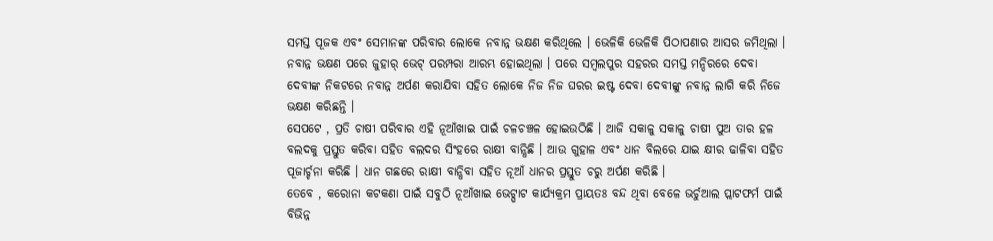ସମସ୍ତ ପୂଜକ ଏବଂ ସେମାନଙ୍କ ପରିବାର ଲୋକେ ନବାନ୍ନ ଭକ୍ଷଣ କରିଥିଲେ । ଭେଳିକି ଭେଳିକି ପିଠାପଣାର ଆସର ଜମିଥିଲା । ନବାନ୍ନ ଭକ୍ଷଣ ପରେ ଜୁହାର୍ ଭେଟ୍ ପରମ୍ପରା ଆରମ୍ଭ ହୋଇଥିଲା । ପରେ ସମ୍ବଲପୁର ସହରର ସମସ୍ତ ମନ୍ଦିରରେ ଦେବା ଦେବୀଙ୍କ ନିକଟରେ ନବାନ୍ନ ଅର୍ପଣ କରାଯିବା ସହିତ ଲୋକେ ନିଜ ନିଜ ଘରର ଇଷ୍ଟ ଦେବା ଦେବୀଙ୍କୁ ନବାନ୍ନ ଲାଗି କରି ନିଜେ ଭକ୍ଷଣ କରିଛନ୍ତି ।
ସେପଟେ , ପ୍ରତି ଚାଷୀ ପରିବାର ଏହି ନୂଆଁଖାଇ ପାଇଁ ଚଳଚଞ୍ଚଳ ହୋଇଉଠିଛି । ଆଜି ସକାଳୁ ସକାଳୁ ଚାଷୀ ପୁଅ ତାର ହଳ ବଲଦକୁ ପ୍ରସ୍ତୁତ କରିବା ସହିତ ବଲଦର ସିଂହରେ ରାକ୍ଷୀ ବାନ୍ଧିଛି । ଆଉ ଗୁହାଳ ଏବଂ ଧାନ ବିଲରେ ଯାଇ କ୍ଷୀର ଢାଳିବା ସହିତ ପୂଜାର୍ଚ୍ଚନା କରିଛି । ଧାନ ଗଛରେ ରାକ୍ଷୀ ବାନ୍ଧିବା ସହିତ ନୂଆଁ ଧାନର ପ୍ରସ୍ତୁତ ଚରୁ ଅର୍ପଣ କରିଛି ।
ତେବେ , କରୋନା କଟକଣା ପାଇଁ ସବୁଠି ନୂଆଁଖାଇ ଭେଟ୍ଘାଟ କାର୍ଯ୍ୟକ୍ରମ ପ୍ରାୟତଃ ବନ୍ଦ ଥିବା ବେଳେ ଭର୍ଚୁଆଲ ପ୍ଲାଟଫର୍ମ ପାଇଁ ବିଭିନ୍ନ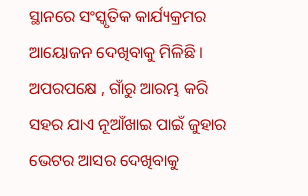ସ୍ଥାନରେ ସଂସ୍କୃତିକ କାର୍ଯ୍ୟକ୍ରମର ଆୟୋଜନ ଦେଖିବାକୁ ମିଳିଛି । ଅପରପକ୍ଷେ , ଗାଁରୁ ଆରମ୍ଭ କରି ସହର ଯାଏ ନୂଆଁଖାଇ ପାଇଁ ଜୁହାର ଭେଟର ଆସର ଦେଖିବାକୁ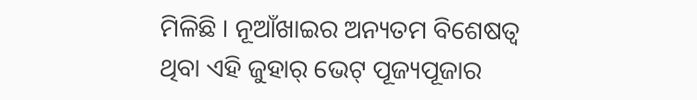ମିଳିଛି । ନୂଆଁଖାଇର ଅନ୍ୟତମ ବିଶେଷତ୍ଵ ଥିବା ଏହି ଜୁହାର୍ ଭେଟ୍ ପୂଜ୍ୟପୂଜାର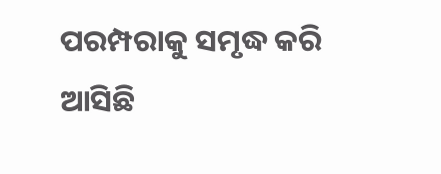ପରମ୍ପରାକୁ ସମୃଦ୍ଧ କରି ଆସିଛି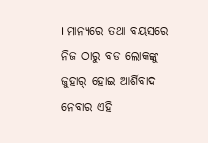। ମାନ୍ୟରେ ତଥା ବୟସରେ ନିଜ ଠାରୁ ବଡ ଲୋକଙ୍କୁ ଜୁହାର୍ ହୋଇ ଆର୍ଶିବାଦ ନେବାର ଏହି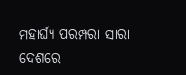ମହାର୍ଘ୍ୟ ପରମ୍ପରା ସାରା ଦେଶରେ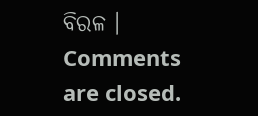ବିରଳ ।
Comments are closed.